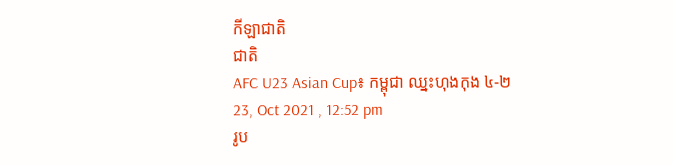កីឡាជាតិ
ជាតិ
AFC U23 Asian Cup៖ កម្ពុជា ឈ្នះហុងកុង ៤-២
23, Oct 2021 , 12:52 pm
រូប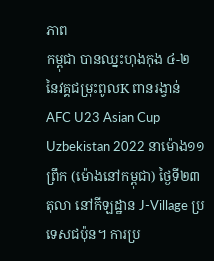ភាព
កម្ពុជា បានឈ្នះហុងកុង ៤-២ នៃវគ្គជម្រុះពូលK ពានរង្វាន់ AFC U23 Asian Cup Uzbekistan 2022 នាម៉ោង១១ព្រឹក (ម៉ោងនៅកម្ពុជា) ថ្ងៃទី២៣ តុលា នៅកីឡដ្ឋាន J-Village ប្រទេសជប៉ុន។ ការប្រ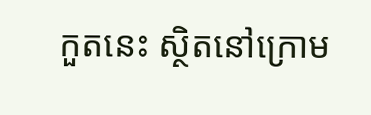កួតនេះ ស្ថិតនៅក្រោម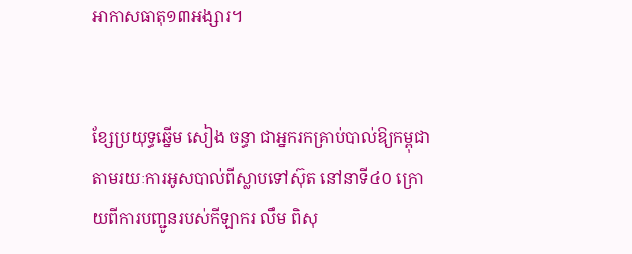អាកាសធាតុ១៣អង្សារ។


ខ្សែប្រយុទ្ធឆ្នើម សៀង ចន្ធា ជាអ្នករកគ្រាប់បាល់ឱ្យកម្ពុជា តាមរយៈការអូសបាល់ពីស្លាបទៅស៊ុត នៅនាទី៤០ ក្រោយពីការបញ្ជូនរបស់កីឡាករ លឹម ពិសុ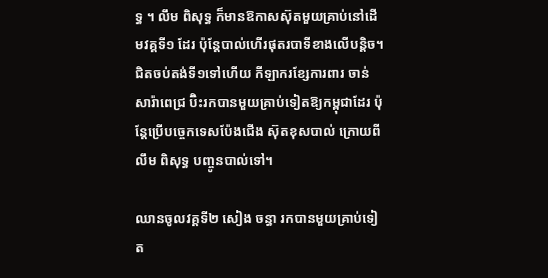ទ្ធ ។ លឹម ពិសុទ្ធ ក៏មានឱកាសស៊ុតមួយគ្រាប់នៅដើមវគ្គទី១ ដែរ ប៉ុន្តែបាល់ហើរផុតរបាទីខាងលើបន្តិច។ ជិតចប់តង់ទី១ទៅហើយ កីឡាករខ្សែការពារ ចាន់ សារ៉ាពេជ្រ ប៊ិះរកបានមួយគ្រាប់ទៀតឱ្យកម្ពុជាដែរ ប៉ុន្តែប្រើបច្ចេកទេសប៉ែងជើង ស៊ុតខុសបាល់ ក្រោយពី លឹម ពិសុទ្ធ បញ្ចូនបាល់ទៅ។

ឈានចូលវគ្គទី២ សៀង ចន្ធា រកបានមួយគ្រាប់ទៀត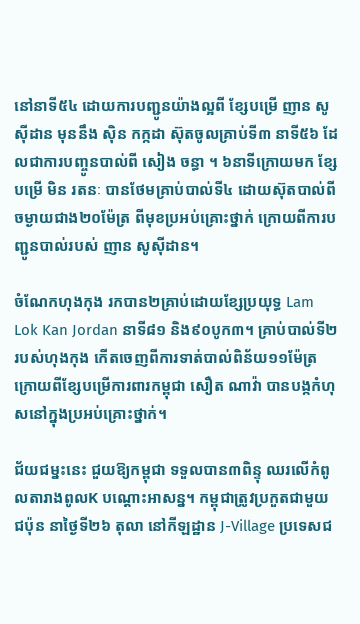នៅនាទី៥៤ ដោយការបញ្ជូនយ៉ាងល្អពី ខ្សែបម្រើ ញាន សូស៊ីដាន មុននឹង ស៊ិន កក្កដា ស៊ុតចូលគ្រាប់ទី៣ នាទី៥៦ ដែលជាការបញ្ចូនបាល់ពី សៀង ចន្ធា ។ ៦នាទីក្រោយមក ខ្សែបម្រើ មិន រតនៈ បានថែមគ្រាប់បាល់ទី៤ ដោយស៊ុតបាល់ពីចម្ងាយជាង២០ម៉ែត្រ ពីមុខប្រអប់គ្រោះថ្នាក់ ក្រោយពីការបញ្ជូនបាល់របស់ ញាន សូស៊ីដាន។

ចំណែកហុងកុង រកបាន២គ្រាប់ដោយខ្សែប្រយុទ្ធ Lam Lok Kan Jordan នាទី៨១ និង៩០បូក៣។ គ្រាប់បាល់ទី២របស់ហុងកុង កើតចេញពីការទាត់បាល់ពិន័យ១១ម៉ែត្រ ក្រោយពីខ្សែបម្រើការពារកម្ពុជា សឿត ណាវ៉ា បានបង្កកំហុសនៅក្នុងប្រអប់គ្រោះថ្នាក់។

ជ័យជម្នះនេះ ជួយឱ្យកម្ពុជា ទទួលបាន៣ពិន្ទុ ឈរលើកំពូលតារាងពូលK បណ្ដោះអាសន្ន។ កម្ពុជាត្រូវប្រកួតជាមួយជប៉ុន នាថ្ងៃទី២៦ តុលា នៅកីឡដ្ឋាន J-Village ប្រទេសជ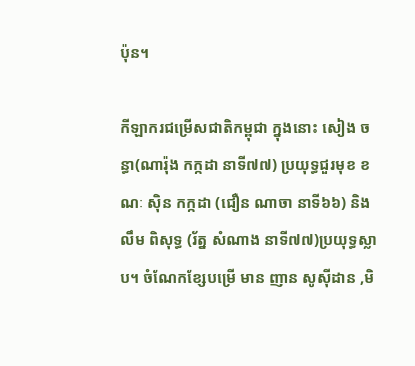ប៉ុន។

កីឡាករជម្រើសជាតិកម្ពុជា ក្នុងនោះ សៀង ចន្ធា(ណារ៉ុង កក្កដា នាទី៧៧) ប្រយុទ្ធជួរមុខ ខណៈ ស៊ិន កក្កដា (ជឿន ណាចា នាទី៦៦) និង លឹម ពិសុទ្ធ (រ័ត្ន សំណាង នាទី៧៧)ប្រយុទ្ធស្លាប។ ចំណែកខ្សែបម្រើ មាន ញាន សូស៊ីដាន ,មិ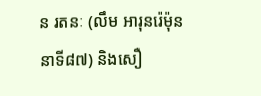ន រតនៈ (លឹម អារុនរ៉េម៉ុន នាទី៨៧) និងសឿ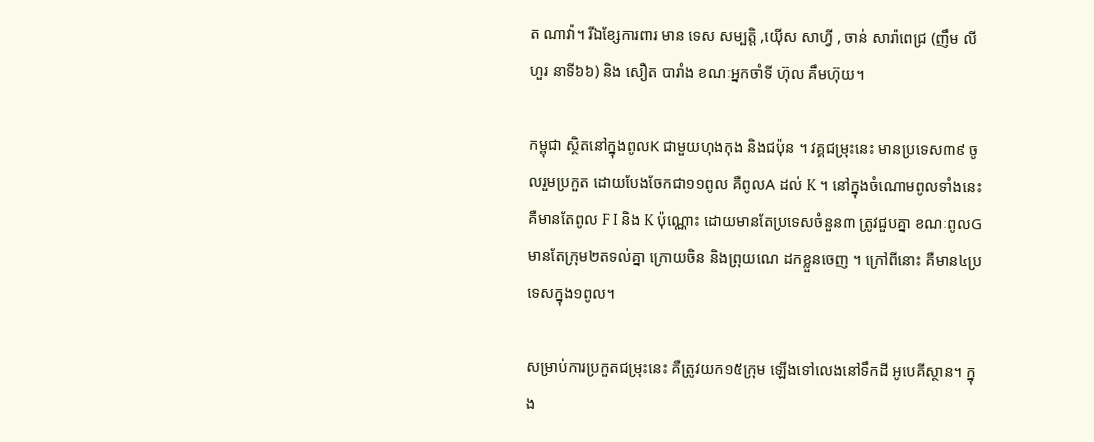ត ណាវ៉ា។ រីឯខ្សែការពារ មាន ទេស សម្បត្តិ ,យ៉ើស សាហ្វី , ចាន់ សារ៉ាពេជ្រ (ញឹម លីហួរ នាទី៦៦) និង សឿត បារាំង ខណៈអ្នកចាំទី ហ៊ុល គឹមហ៊ុយ។

កម្ពុជា ស្ថិតនៅក្នុងពូលK ជាមួយហុងកុង និងជប៉ុន ។ វគ្គជម្រុះនេះ មានប្រទេស៣៩ ចូលរួមប្រកួត ដោយបែងចែកជា១១ពូល គឺពូលA ដល់ K ។ នៅក្នុងចំណោមពូលទាំងនេះ គឺមានតែពូល F I និង K ប៉ុណ្ណោះ ដោយមានតែប្រទេសចំនួន៣ ត្រូវជួបគ្នា ខណៈពូលGមានតែក្រុម២តទល់គ្នា ក្រោយចិន និងព្រុយណេ ដកខ្លួនចេញ ។ ក្រៅពីនោះ គឺមាន៤ប្រទេសក្នុង១ពូល។

សម្រាប់ការប្រកួតជម្រុះនេះ គឺត្រូវយក១៥ក្រុម ឡើងទៅលេងនៅទឹកដី អូបេគីស្ថាន។ ក្នុង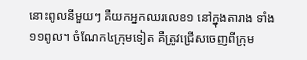នោះពូលនីមួយៗ គឺយកអ្នកឈរលេខ១ នៅក្នុងតារាង ទាំង១១ពូល។ ចំណែក៤ក្រុមទៀត គឺត្រូវជ្រើសចេញពីក្រុម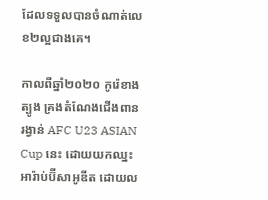ដែលទទួលបានចំណាត់លេខ២ល្អជាងគេ។

កាលពីឆ្នាំ២០២០ កូរ៉េខាងត្បូង គ្រងតំណែងជើងពានរង្វាន់ AFC U23 ASIAN Cup នេះ ដោយយកឈ្នះអារ៉ាប់ប៊ីសាអូឌីត ដោយល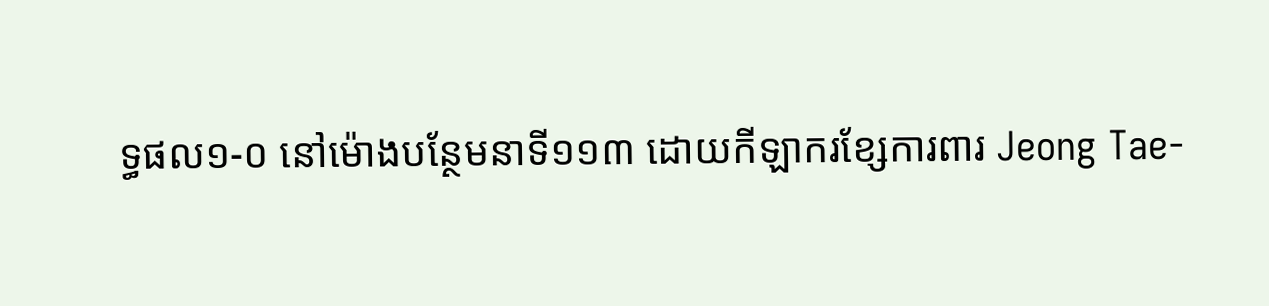ទ្ធផល១-០ នៅម៉ោងបន្ថែមនាទី១១៣ ដោយកីឡាករខ្សែការពារ Jeong Tae-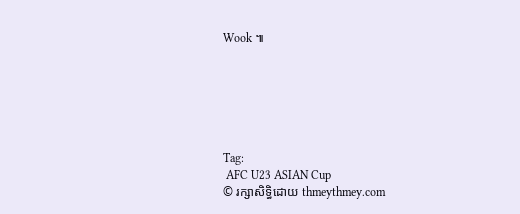Wook ៕






Tag:
 AFC U23 ASIAN Cup
© រក្សាសិទ្ធិដោយ thmeythmey.com